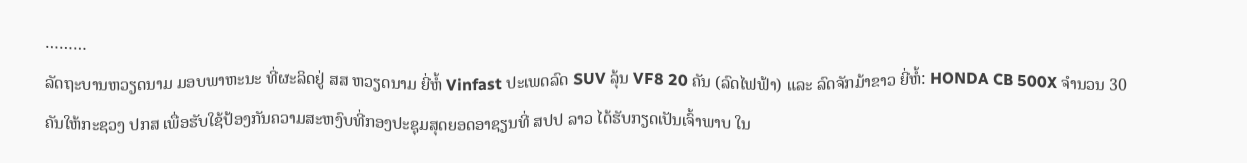………
ລັດຖະບານຫວຽດນາມ ມອບພາຫະນະ ທີ່ຜະລິດຢູ່ ສສ ຫວຽດນາມ ຍີ່ຫໍ້ Vinfast ປະເພດລົດ SUV ລຸ້ນ VF8 20 ຄັນ (ລົດໄຟຟ້າ) ແລະ ລົດຈັກມ້າຂາວ ຍີ່ຫໍ້: HONDA CB 500X ຈໍານວນ 30 ຄັນໃຫ້ກະຊວງ ປກສ ເພື່ອຮັບໃຊ້ປ້ອງກັນຄວາມສະຫງົບທີ່ກອງປະຊຸມສຸດຍອດອາຊຽນທີ່ ສປປ ລາວ ໄດ້ຮັບກຽດເປັນເຈົ້າພາບ ໃນ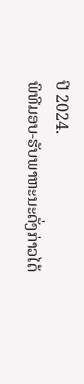ປີ 2024.
ພິທີມອບ-ຮັບພາຫະນະດັ່ງກ່າວໄດ້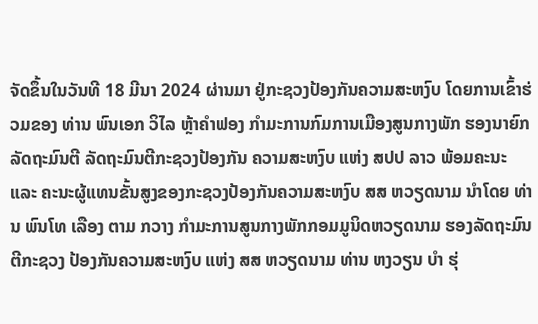ຈັດຂຶ້ນໃນວັນທີ 18 ມີນາ 2024 ຜ່ານມາ ຢູ່ກະຊວງປ້ອງກັນຄວາມສະຫງົບ ໂດຍການເຂົ້າຮ່ວມຂອງ ທ່ານ ພົນເອກ ວິໄລ ຫຼ້າຄຳຟອງ ກຳມະການກົມການເມືອງສູນກາງພັກ ຮອງນາຍົກລັດຖະມົນຕີ ລັດຖະມົນຕີກະຊວງປ້ອງກັນ ຄວາມສະຫງົບ ແຫ່ງ ສປປ ລາວ ພ້ອມຄະນະ ແລະ ຄະນະຜູ້ແທນຂັ້ນສູງຂອງກະຊວງປ້ອງກັນຄວາມສະຫງົບ ສສ ຫວຽດນາມ ນຳໂດຍ ທ່ານ ພົນໂທ ເລືອງ ຕາມ ກວາງ ກຳມະການສູນກາງພັກກອມມູນິດຫວຽດນາມ ຮອງລັດຖະມົນຕີກະຊວງ ປ້ອງກັນຄວາມສະຫງົບ ແຫ່ງ ສສ ຫວຽດນາມ ທ່ານ ຫງວຽນ ບຳ ຮຸ່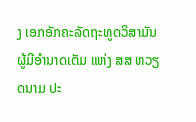ງ ເອກອັກຄະລັດຖະທູດວິສາມັນ ຜູ້ມີອຳນາດເຕັມ ແຫ່ງ ສສ ຫວຽດນາມ ປະ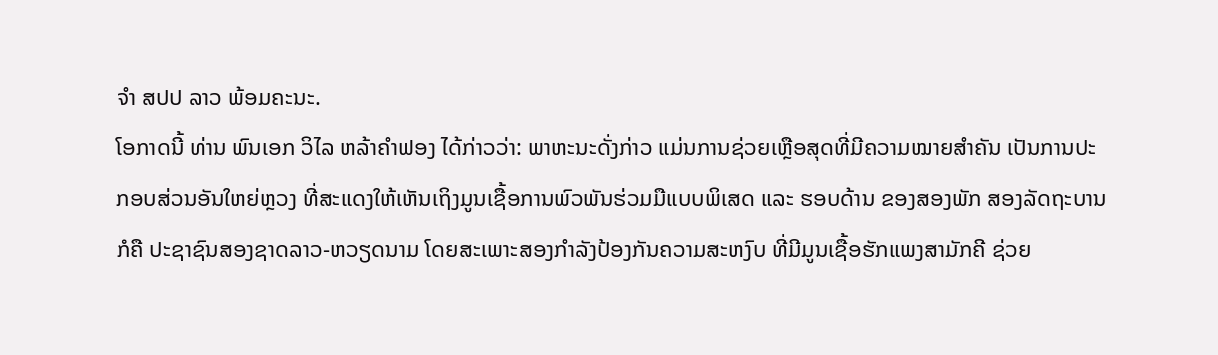ຈຳ ສປປ ລາວ ພ້ອມຄະນະ.
ໂອກາດນີ້ ທ່ານ ພົນເອກ ວິໄລ ຫລ້າຄໍາຟອງ ໄດ້ກ່າວວ່າ: ພາຫະນະດັ່ງກ່າວ ແມ່ນການຊ່ວຍເຫຼືອສຸດທີ່ມີຄວາມໝາຍສໍາຄັນ ເປັນການປະກອບສ່ວນອັນໃຫຍ່ຫຼວງ ທີ່ສະແດງໃຫ້ເຫັນເຖິງມູນເຊື້ອການພົວພັນຮ່ວມມືແບບພິເສດ ແລະ ຮອບດ້ານ ຂອງສອງພັກ ສອງລັດຖະບານ ກໍຄື ປະຊາຊົນສອງຊາດລາວ-ຫວຽດນາມ ໂດຍສະເພາະສອງກຳລັງປ້ອງກັນຄວາມສະຫງົບ ທີ່ມີມູນເຊື້ອຮັກແພງສາມັກຄີ ຊ່ວຍ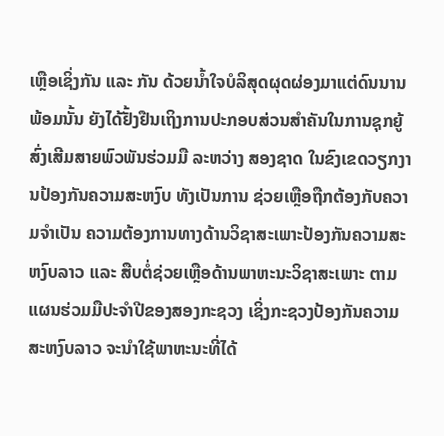ເຫຼືອເຊິ່ງກັນ ແລະ ກັນ ດ້ວຍນໍ້າໃຈບໍລິສຸດຜຸດຜ່ອງມາແຕ່ດົນນານ ພ້ອມນັ້ນ ຍັງໄດ້ຢັ້ງຢືນເຖິງການປະກອບສ່ວນສໍາຄັນໃນການຊຸກຍູ້ສົ່ງເສີມສາຍພົວພັນຮ່ວມມື ລະຫວ່າງ ສອງຊາດ ໃນຂົງເຂດວຽກງານປ້ອງກັນຄວາມສະຫງົບ ທັງເປັນການ ຊ່ວຍເຫຼືອຖືກຕ້ອງກັບຄວາມຈຳເປັນ ຄວາມຕ້ອງການທາງດ້ານວິຊາສະເພາະປ້ອງກັນຄວາມສະຫງົບລາວ ແລະ ສືບຕໍ່ຊ່ວຍເຫຼືອດ້ານພາຫະນະວິຊາສະເພາະ ຕາມແຜນຮ່ວມມືປະຈຳປີຂອງສອງກະຊວງ ເຊິ່ງກະຊວງປ້ອງກັນຄວາມສະຫງົບລາວ ຈະນໍາໃຊ້ພາຫະນະທີ່ໄດ້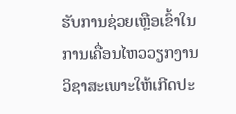ຮັບການຊ່ວຍເຫຼືອເຂົ້າໃນການເຄື່ອນໄຫວວຽກງານວິຊາສະເພາະໃຫ້ເກີດປະ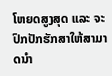ໂຫຍດສູງສຸດ ແລະ ຈະປົກປັກຮັກສາໃຫ້ສາມາດນໍາ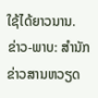ໃຊ້ໄດ້ຍາວນານ.
ຂ່າວ-ພາບ: ສຳນັກຂ່າວສານຫວຽດ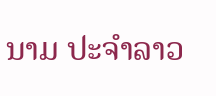ນາມ ປະຈໍາລາວ